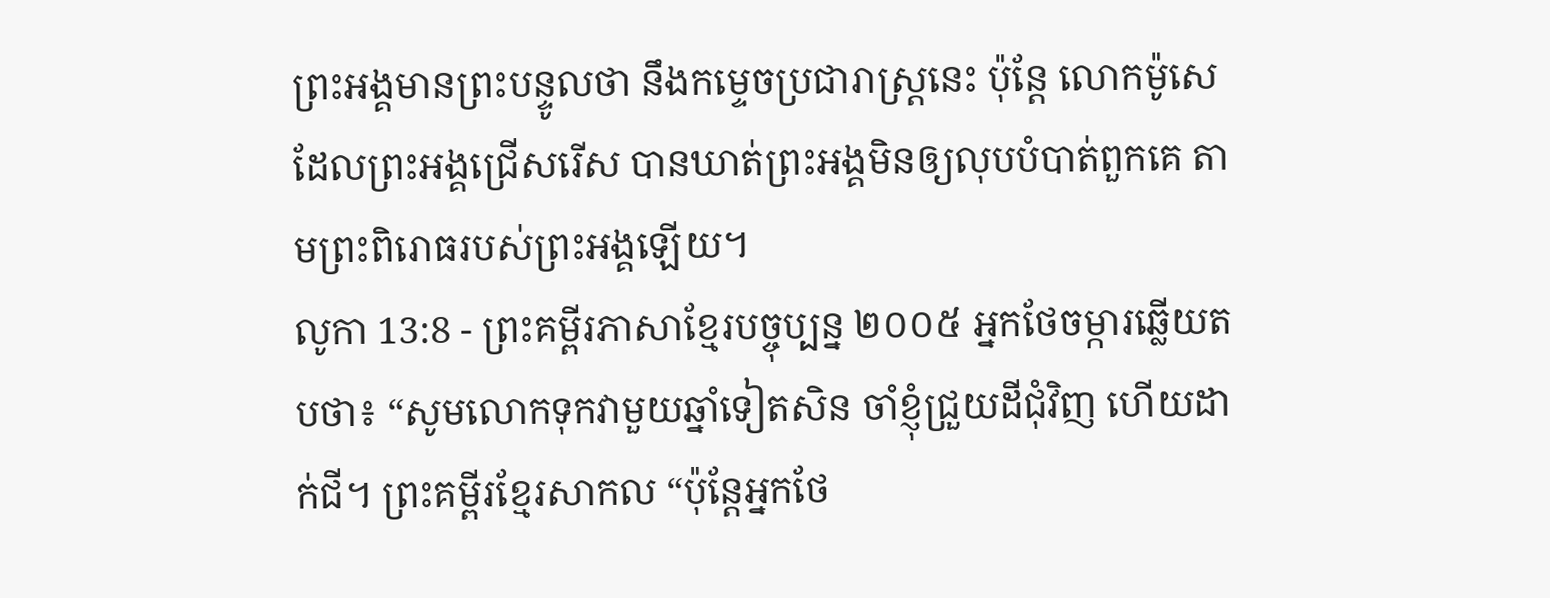ព្រះអង្គមានព្រះបន្ទូលថា នឹងកម្ទេចប្រជារាស្ត្រនេះ ប៉ុន្តែ លោកម៉ូសេដែលព្រះអង្គជ្រើសរើស បានឃាត់ព្រះអង្គមិនឲ្យលុបបំបាត់ពួកគេ តាមព្រះពិរោធរបស់ព្រះអង្គឡើយ។
លូកា 13:8 - ព្រះគម្ពីរភាសាខ្មែរបច្ចុប្បន្ន ២០០៥ អ្នកថែចម្ការឆ្លើយតបថា៖ “សូមលោកទុកវាមួយឆ្នាំទៀតសិន ចាំខ្ញុំជ្រួយដីជុំវិញ ហើយដាក់ជី។ ព្រះគម្ពីរខ្មែរសាកល “ប៉ុន្តែអ្នកថែ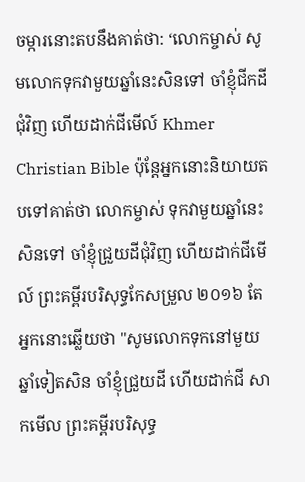ចម្ការនោះតបនឹងគាត់ថា: ‘លោកម្ចាស់ សូមលោកទុកវាមួយឆ្នាំនេះសិនទៅ ចាំខ្ញុំជីកដីជុំវិញ ហើយដាក់ជីមើល៍ Khmer Christian Bible ប៉ុន្ដែអ្នកនោះនិយាយតបទៅគាត់ថា លោកម្ចាស់ ទុកវាមួយឆ្នាំនេះសិនទៅ ចាំខ្ញុំជ្រួយដីជុំវិញ ហើយដាក់ជីមើល៍ ព្រះគម្ពីរបរិសុទ្ធកែសម្រួល ២០១៦ តែអ្នកនោះឆ្លើយថា "សូមលោកទុកនៅមួយឆ្នាំទៀតសិន ចាំខ្ញុំជ្រួយដី ហើយដាក់ជី សាកមើល ព្រះគម្ពីរបរិសុទ្ធ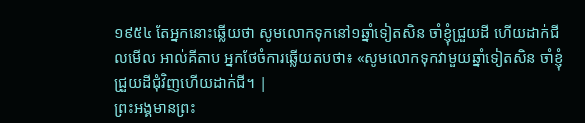១៩៥៤ តែអ្នកនោះឆ្លើយថា សូមលោកទុកនៅ១ឆ្នាំទៀតសិន ចាំខ្ញុំជ្រួយដី ហើយដាក់ជី លមើល អាល់គីតាប អ្នកថែចំការឆ្លើយតបថា៖ «សូមលោកទុកវាមួយឆ្នាំទៀតសិន ចាំខ្ញុំជ្រួយដីជុំវិញហើយដាក់ជី។ |
ព្រះអង្គមានព្រះ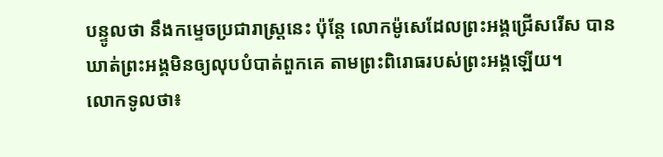បន្ទូលថា នឹងកម្ទេចប្រជារាស្ត្រនេះ ប៉ុន្តែ លោកម៉ូសេដែលព្រះអង្គជ្រើសរើស បានឃាត់ព្រះអង្គមិនឲ្យលុបបំបាត់ពួកគេ តាមព្រះពិរោធរបស់ព្រះអង្គឡើយ។
លោកទូលថា៖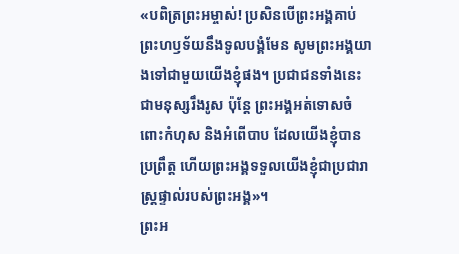«បពិត្រព្រះអម្ចាស់! ប្រសិនបើព្រះអង្គគាប់ព្រះហឫទ័យនឹងទូលបង្គំមែន សូមព្រះអង្គយាងទៅជាមួយយើងខ្ញុំផង។ ប្រជាជនទាំងនេះជាមនុស្សរឹងរូស ប៉ុន្តែ ព្រះអង្គអត់ទោសចំពោះកំហុស និងអំពើបាប ដែលយើងខ្ញុំបានប្រព្រឹត្ត ហើយព្រះអង្គទទួលយើងខ្ញុំជាប្រជារាស្ត្រផ្ទាល់របស់ព្រះអង្គ»។
ព្រះអ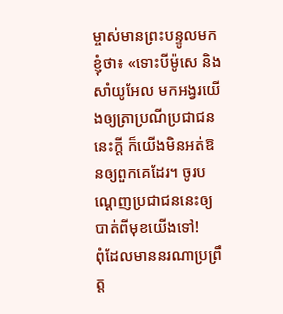ម្ចាស់មានព្រះបន្ទូលមកខ្ញុំថា៖ «ទោះបីម៉ូសេ និងសាំយូអែល មកអង្វរយើងឲ្យត្រាប្រណីប្រជាជននេះក្ដី ក៏យើងមិនអត់ឱនឲ្យពួកគេដែរ។ ចូរបណ្ដេញប្រជាជននេះឲ្យបាត់ពីមុខយើងទៅ!
ពុំដែលមាននរណាប្រព្រឹត្ត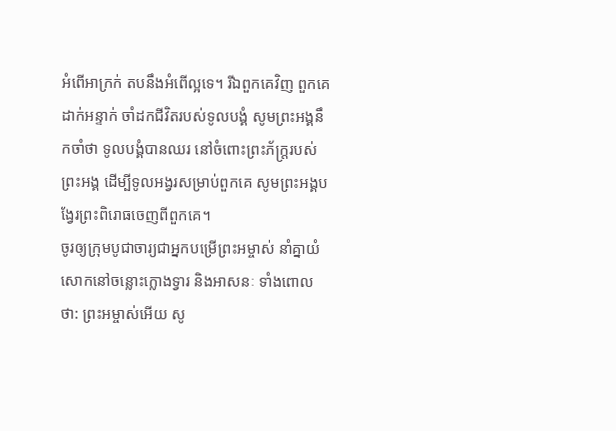អំពើអាក្រក់ តបនឹងអំពើល្អទេ។ រីឯពួកគេវិញ ពួកគេដាក់អន្ទាក់ ចាំដកជីវិតរបស់ទូលបង្គំ សូមព្រះអង្គនឹកចាំថា ទូលបង្គំបានឈរ នៅចំពោះព្រះភ័ក្ត្ររបស់ព្រះអង្គ ដើម្បីទូលអង្វរសម្រាប់ពួកគេ សូមព្រះអង្គបង្វែរព្រះពិរោធចេញពីពួកគេ។
ចូរឲ្យក្រុមបូជាចារ្យជាអ្នកបម្រើព្រះអម្ចាស់ នាំគ្នាយំសោកនៅចន្លោះក្លោងទ្វារ និងអាសនៈ ទាំងពោលថា: ព្រះអម្ចាស់អើយ សូ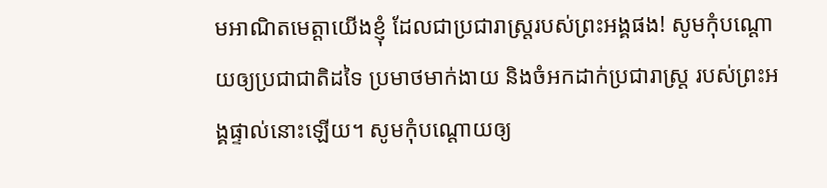មអាណិតមេត្តាយើងខ្ញុំ ដែលជាប្រជារាស្ត្ររបស់ព្រះអង្គផង! សូមកុំបណ្ដោយឲ្យប្រជាជាតិដទៃ ប្រមាថមាក់ងាយ និងចំអកដាក់ប្រជារាស្ត្រ របស់ព្រះអង្គផ្ទាល់នោះឡើយ។ សូមកុំបណ្ដោយឲ្យ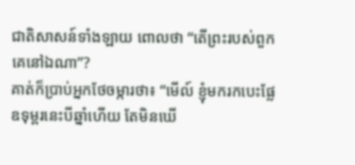ជាតិសាសន៍ទាំងឡាយ ពោលថា “តើព្រះរបស់ពួកគេនៅឯណា”?
គាត់ក៏ប្រាប់អ្នកថែចម្ការថា៖ “មើល៍ ខ្ញុំមករកបេះផ្លែឧទុម្ពរនេះបីឆ្នាំហើយ តែមិនឃើ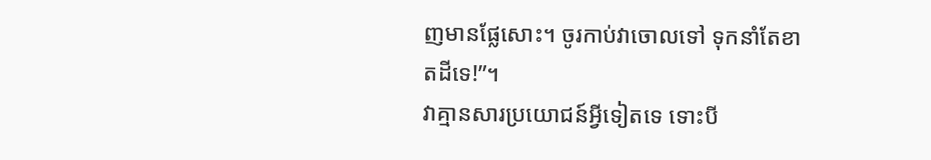ញមានផ្លែសោះ។ ចូរកាប់វាចោលទៅ ទុកនាំតែខាតដីទេ!”។
វាគ្មានសារប្រយោជន៍អ្វីទៀតទេ ទោះបី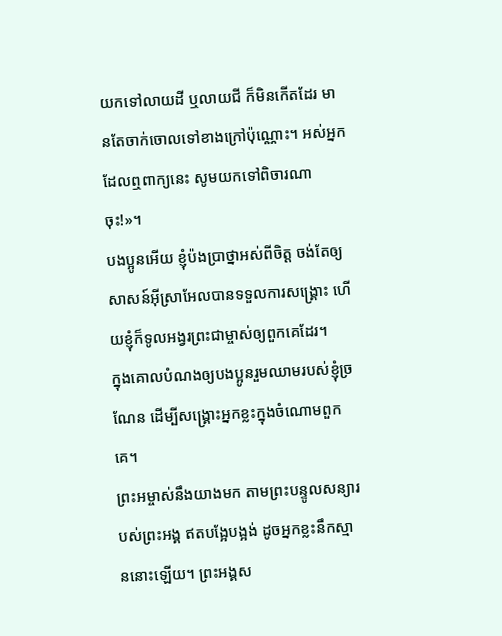យកទៅលាយដី ឬលាយជី ក៏មិនកើតដែរ មានតែចាក់ចោលទៅខាងក្រៅប៉ុណ្ណោះ។ អស់អ្នកដែលឮពាក្យនេះ សូមយកទៅពិចារណាចុះ!»។
បងប្អូនអើយ ខ្ញុំប៉ងប្រាថ្នាអស់ពីចិត្ត ចង់តែឲ្យសាសន៍អ៊ីស្រាអែលបានទទួលការសង្គ្រោះ ហើយខ្ញុំក៏ទូលអង្វរព្រះជាម្ចាស់ឲ្យពួកគេដែរ។
ក្នុងគោលបំណងឲ្យបងប្អូនរួមឈាមរបស់ខ្ញុំច្រណែន ដើម្បីសង្គ្រោះអ្នកខ្លះក្នុងចំណោមពួកគេ។
ព្រះអម្ចាស់នឹងយាងមក តាមព្រះបន្ទូលសន្យារបស់ព្រះអង្គ ឥតបង្អែបង្អង់ ដូចអ្នកខ្លះនឹកស្មាននោះឡើយ។ ព្រះអង្គស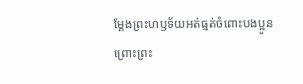ម្តែងព្រះហឫទ័យអត់ធ្មត់ចំពោះបងប្អូន ព្រោះព្រះ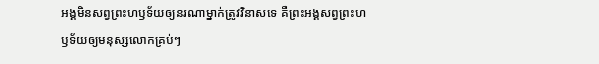អង្គមិនសព្វព្រះហឫទ័យឲ្យនរណាម្នាក់ត្រូវវិនាសទេ គឺព្រះអង្គសព្វព្រះហឫទ័យឲ្យមនុស្សលោកគ្រប់ៗ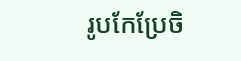រូបកែប្រែចិ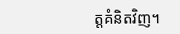ត្តគំនិតវិញ។